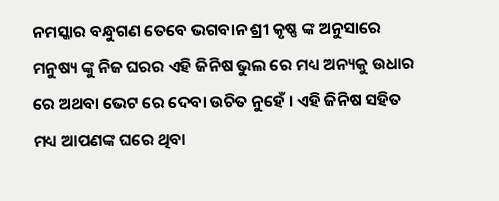ନମସ୍କାର ବନ୍ଧୁଗଣ ତେବେ ଭଗବାନ ଶ୍ରୀ କୃଷ୍ଣ ଙ୍କ ଅନୁସାରେ ମନୁଷ୍ୟ ଙ୍କୁ ନିଜ ଘରର ଏହି ଜିନିଷ ଭୁଲ ରେ ମଧ୍ୟ ଅନ୍ୟକୁ ଉଧାର ରେ ଅଥବା ଭେଟ ରେ ଦେବା ଉଚିତ ନୁହେଁ । ଏହି ଜିନିଷ ସହିତ ମଧ୍ୟ ଆପଣଙ୍କ ଘରେ ଥିବା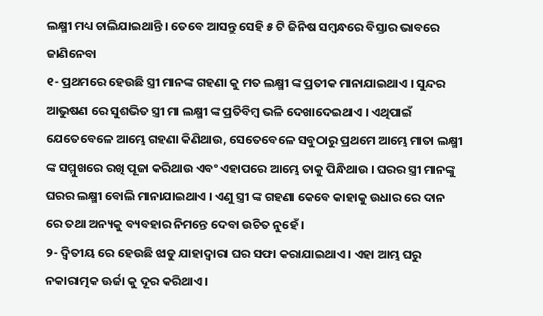ଲକ୍ଷ୍ମୀ ମଧ୍ୟ ଚାଲିଯାଇଥାନ୍ତି । ତେବେ ଆସନ୍ତୁ ସେହି ୫ ଟି ଜିନିଷ ସମ୍ବନ୍ଧରେ ବିସ୍ତାର ଭାବରେ ଜାଣିନେବା
୧- ପ୍ରଥମରେ ହେଉଛି ସ୍ତ୍ରୀ ମାନଙ୍କ ଗହଣା କୁ ମତ ଲକ୍ଷ୍ମୀ ଙ୍କ ପ୍ରତୀକ ମାନାଯାଇଥାଏ । ସୁନ୍ଦର ଆଭୁଷଣ ରେ ସୁଶଭିତ ସ୍ତ୍ରୀ ମା ଲକ୍ଷ୍ମୀ ଙ୍କ ପ୍ରତିବିମ୍ବ ଭଳି ଦେଖାଦେଇଥାଏ । ଏଥିପାଇଁ ଯେତେବେଳେ ଆମ୍ଭେ ଗହଣା କିଣିଥାଉ, ସେତେବେଳେ ସବୁଠାରୁ ପ୍ରଥମେ ଆମ୍ଭେ ମାତା ଲକ୍ଷ୍ମୀ ଙ୍କ ସମ୍ମୁଖରେ ରଖି ପୂଜା କରିଥାଉ ଏବଂ ଏହାପରେ ଆମ୍ଭେ ତାକୁ ପିନ୍ଧିଥାଉ । ଘରର ସ୍ତ୍ରୀ ମାନଙ୍କୁ ଘରର ଲକ୍ଷ୍ମୀ ବୋଲି ମାନାଯାଇଥାଏ । ଏଣୁ ସ୍ତ୍ରୀ ଙ୍କ ଗହଣା କେବେ କାହାକୁ ଉଧାର ରେ ଦାନ ରେ ତଥା ଅନ୍ୟକୁ ବ୍ୟବହାର ନିମନ୍ତେ ଦେବା ଉଚିତ ନୁହେଁ ।
୨- ଦ୍ଵିତୀୟ ରେ ହେଉଛି ଝାଡୁ ଯାହାଦ୍ଵାରା ଘର ସଫା କରାଯାଇଥାଏ । ଏହା ଆମ୍ଭ ଘରୁ ନକାରାତ୍ମକ ଊର୍ଜା କୁ ଦୂର କରିଥାଏ ।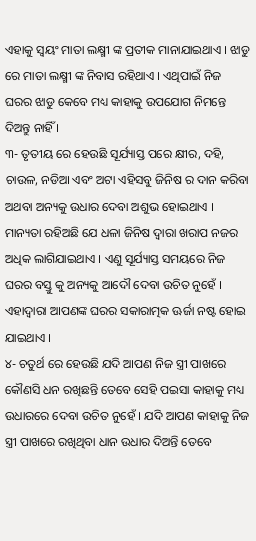ଏହାକୁ ସ୍ଵୟଂ ମାତା ଲକ୍ଷ୍ମୀ ଙ୍କ ପ୍ରତୀକ ମାନାଯାଇଥାଏ । ଝାଡୁ ରେ ମାତା ଲକ୍ଷ୍ମୀ ଙ୍କ ନିବାସ ରହିଥାଏ । ଏଥିପାଇଁ ନିଜ ଘରର ଝାଡୁ କେବେ ମଧ୍ୟ କାହାକୁ ଉପଯୋଗ ନିମନ୍ତେ ଦିଅନ୍ତୁ ନାହିଁ ।
୩- ତୃତୀୟ ରେ ହେଉଛି ସୂର୍ଯ୍ୟାସ୍ତ ପରେ କ୍ଷୀର, ଦହି, ଚାଉଳ, ନଡିଆ ଏବଂ ଅଟା ଏହିସବୁ ଜିନିଷ ର ଦାନ କରିବା ଅଥବା ଅନ୍ୟକୁ ଉଧାର ଦେବା ଅଶୁଭ ହୋଇଥାଏ । ମାନ୍ୟତା ରହିଅଛି ଯେ ଧଳା ଜିନିଷ ଦ୍ଵାରା ଖରାପ ନଜର ଅଧିକ ଲାଗିଯାଇଥାଏ । ଏଣୁ ସୂର୍ଯ୍ୟାସ୍ତ ସମୟରେ ନିଜ ଘରର ବସ୍ତୁ କୁ ଅନ୍ୟକୁ ଆଦୌ ଦେବା ଉଚିତ ନୁହେଁ । ଏହାଦ୍ଵାରା ଆପଣଙ୍କ ଘରର ସକାରାତ୍ମକ ଊର୍ଜା ନଷ୍ଟ ହୋଇ ଯାଇଥାଏ ।
୪- ଚତୁର୍ଥ ରେ ହେଉଛି ଯଦି ଆପଣ ନିଜ ସ୍ତ୍ରୀ ପାଖରେ କୌଣସି ଧନ ରଖିଛନ୍ତି ତେବେ ସେହି ପଇସା କାହାକୁ ମଧ୍ୟ ଉଧାରରେ ଦେବା ଉଚିତ ନୁହେଁ । ଯଦି ଆପଣ କାହାକୁ ନିଜ ସ୍ତ୍ରୀ ପାଖରେ ରଖିଥିବା ଧାନ ଉଧାର ଦିଅନ୍ତି ତେବେ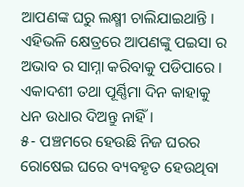ଆପଣଙ୍କ ଘରୁ ଲକ୍ଷ୍ମୀ ଚାଲିଯାଇଥାନ୍ତି । ଏହିଭଳି କ୍ଷେତ୍ରରେ ଆପଣଙ୍କୁ ପଇସା ର ଅଭାବ ର ସାମ୍ନା କରିବାକୁ ପଡିପାରେ । ଏକାଦଶୀ ତଥା ପୂର୍ଣ୍ଣିମା ଦିନ କାହାକୁ ଧନ ଉଧାର ଦିଅନ୍ତୁ ନାହିଁ ।
୫- ପଞ୍ଚମରେ ହେଉଛି ନିଜ ଘରର ରୋଷେଇ ଘରେ ବ୍ୟବହୃତ ହେଉଥିବା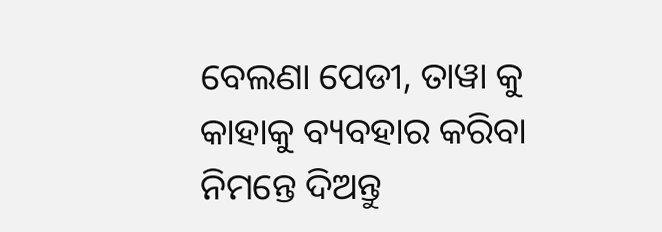ବେଲଣା ପେଡୀ, ତାୱା କୁ କାହାକୁ ବ୍ୟବହାର କରିବା ନିମନ୍ତେ ଦିଅନ୍ତୁ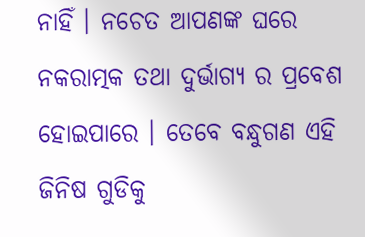ନାହିଁ । ନଚେତ ଆପଣଙ୍କ ଘରେ ନକରାତ୍ମକ ତଥା ଦୁର୍ଭାଗ୍ୟ ର ପ୍ରବେଶ ହୋଇପାରେ । ତେବେ ବନ୍ଧୁଗଣ ଏହି ଜିନିଷ ଗୁଡିକୁ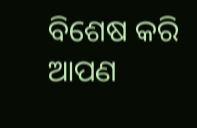ବିଶେଷ କରି ଆପଣ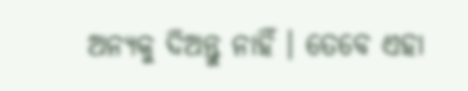ଅନ୍ୟକୁ ଦିଅନ୍ତୁ ନାହିଁ । ତେବେ ଏହା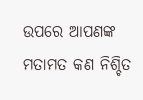ଉପରେ ଆପଣଙ୍କ ମତାମତ କଣ ନିଶ୍ଚିତ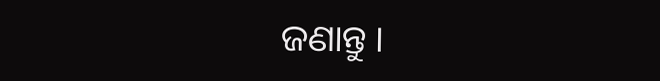ଜଣାନ୍ତୁ ।